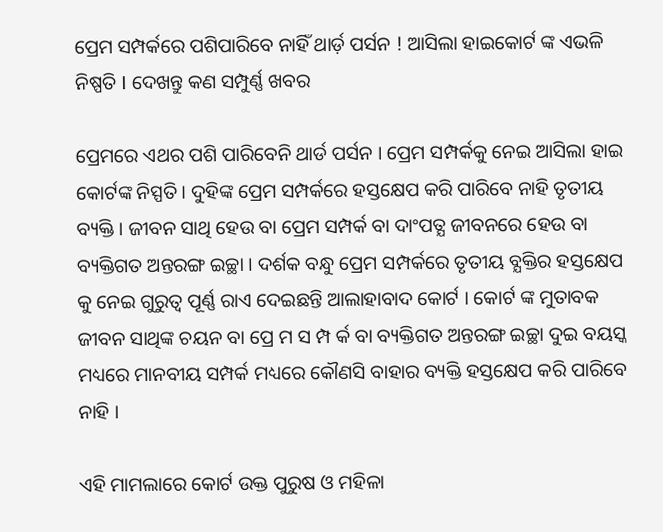ପ୍ରେମ ସମ୍ପର୍କରେ ପଶିପାରିବେ ନାହିଁ ଥାର୍ଡ଼ ପର୍ସନ ! ଆସିଲା ହାଇକୋର୍ଟ ଙ୍କ ଏଭଳି ନିଷ୍ପତି I ଦେଖନ୍ତୁ କଣ ସମ୍ପୁର୍ଣ୍ଣ ଖବର

ପ୍ରେମରେ ଏଥର ପଶି ପାରିବେନି ଥାର୍ଡ ପର୍ସନ । ପ୍ରେମ ସମ୍ପର୍କକୁ ନେଇ ଆସିଲା ହାଇ କୋର୍ଟଙ୍କ ନିସ୍ପତି । ଦୁହିଙ୍କ ପ୍ରେମ ସମ୍ପର୍କରେ ହସ୍ତକ୍ଷେପ କରି ପାରିବେ ନାହି ତୃତୀୟ ବ୍ୟକ୍ତି । ଜୀବନ ସାଥି ହେଉ ବା ପ୍ରେମ ସମ୍ପର୍କ ବା ଦାଂପତ୍ଯ ଜୀବନରେ ହେଉ ବା ବ୍ୟକ୍ତିଗତ ଅନ୍ତରଙ୍ଗ ଇଚ୍ଛା । ଦର୍ଶକ ବନ୍ଧୁ ପ୍ରେମ ସମ୍ପର୍କରେ ତୃତୀୟ ବ୍ଯକ୍ତିର ହସ୍ତକ୍ଷେପ କୁ ନେଇ ଗୁରୁତ୍ଵ ପୂର୍ଣ୍ଣ ରାଏ ଦେଇଛନ୍ତି ଆଲାହାବାଦ କୋର୍ଟ । କୋର୍ଟ ଙ୍କ ମୁତାବକ ଜୀବନ ସାଥିଙ୍କ ଚୟନ ବା ପ୍ରେ ମ ସ ମ୍ପ ର୍କ ବା ବ୍ୟକ୍ତିଗତ ଅନ୍ତରଙ୍ଗ ଇଚ୍ଛା ଦୁଇ ବୟସ୍କ ମଧ୍ୟରେ ମାନବୀୟ ସମ୍ପର୍କ ମଧ୍ୟରେ କୌଣସି ବାହାର ବ୍ୟକ୍ତି ହସ୍ତକ୍ଷେପ କରି ପାରିବେ ନାହି ।

ଏହି ମାମଲାରେ କୋର୍ଟ ଉକ୍ତ ପୁରୁଷ ଓ ମହିଳା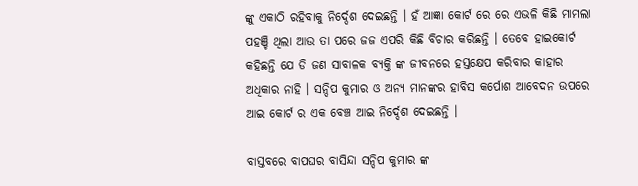ଙ୍କୁ ଏକାଠି ରହିବାକୁ ନିର୍ଦ୍ଦେଶ ଦେଇଛନ୍ତି । ହଁ ଆଜ୍ଞା କୋର୍ଟ ରେ ରେ ଏଭଳି କିଛି ମାମଲା ପହଞ୍ଚି ଥିଲା ଆଉ ତା ପରେ ଜଜ ଏପରି କିଛି ବିଚାର କରିଛନ୍ତି । ତେବେ ହାଇକୋର୍ଟ କହିଛନ୍ତି ଯେ ଡି ଜଣ ସାବାଳକ ବ୍ୟକ୍ତି ଙ୍କ ଜୀବନରେ ହସ୍ତକ୍ଷେପ କରିବାର କାହାର ଅଧିକାର ନାହି । ସନ୍ଦିପ କୁମାର ଓ ଅନ୍ୟ ମାନଙ୍କର ହାବିସ କର୍ପୋଶ ଆବେଦନ ଉପରେ ଆଇ କୋର୍ଟ ର ଏକ ବେଞ୍ଚ ଆଇ ନିର୍ଦ୍ଦେଶ ଦେଇଛନ୍ତି ।

ବାସ୍ତବରେ ବାପଘର ବାସିନ୍ଦା ସନ୍ଦିପ କୁମାର ଙ୍କ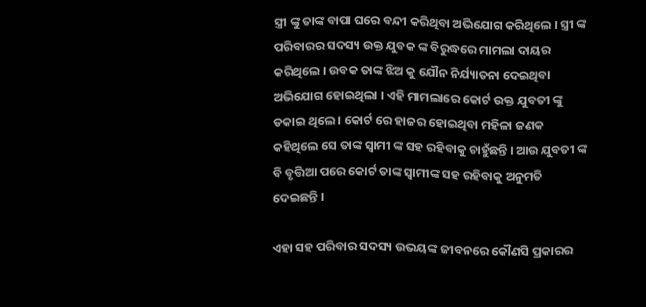ସ୍ତ୍ରୀ ଙ୍କୁ ତାଙ୍କ ବାପା ଘରେ ବନ୍ଦୀ କରିଥିବା ଅଭିଯୋଗ କରିଥିଲେ । ସ୍ତ୍ରୀ ଙ୍କ ପରିବାରର ସଦସ୍ୟ ଉକ୍ତ ଯୁବକ ଙ୍କ ବିରୁଦ୍ଧରେ ମାମଲା ଦାୟର କରିଥିଲେ । ଉବକ ତାଙ୍କ ଝିଅ କୁ ଯୌନ ନିର୍ଯ୍ୟାତନା ଦେଇଥିବା ଅଭିଯୋଗ ହୋଇଥିଲା । ଏହି ମାମଲାରେ କୋର୍ଟ ଉକ୍ତ ଯୁବତୀ ଙ୍କୁ ଡକାଇ ଥିଲେ । କୋର୍ଟ ରେ ହାଜର ହୋଇଥିବା ମହିଳା ଜଣକ କହିଥିଲେ ସେ ତାଙ୍କ ସ୍ଵାମୀ ଙ୍କ ସହ ରହିବାକୁ ଚାହୁଁଛନ୍ତି । ଆଉ ଯୁବତୀ ଙ୍କ ବି ବୃତ୍ତିଆ ପରେ କୋର୍ଟ ତାଙ୍କ ସ୍ଵାମୀଙ୍କ ସହ ରହିବାକୁ ଅନୁମତି ଦେଇଛନ୍ତି ।

ଏହା ସହ ପରିବାର ସଦସ୍ୟ ଉଭୟଙ୍କ ଜୀବନରେ କୌଣସି ପ୍ରକାରର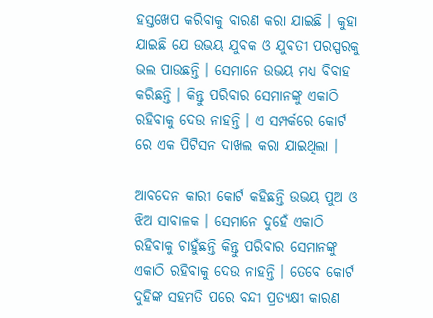ହସ୍ତଖେପ କରିବାକୁ ବାରଣ କରା ଯାଇଛି । କୁହା ଯାଇଛି ଯେ ଉଭୟ ଯୁବକ ଓ ଯୁବତୀ ପରସ୍ପରକୁ ଭଲ ପାଉଛନ୍ତି । ସେମାନେ ଉଭୟ ମଧ୍ୟ ବିବାହ କରିଛନ୍ତି । କିନ୍ତୁ ପରିବାର ସେମାନଙ୍କୁ ଏକାଠି ରହିବାକୁ ଦେଉ ନାହନ୍ତି । ଏ ସମ୍ପର୍କରେ କୋର୍ଟ ରେ ଏକ ପିଟିସନ ଦାଖଲ କରା ଯାଇଥିଲା ।

ଆବଦେନ କାରୀ କୋର୍ଟ କହିଛନ୍ତି ଉଭୟ ପୁଅ ଓ ଝିଅ ସାବାଳକ । ସେମାନେ ଦୁହେଁ ଏକାଠି ରହିବାକୁ ଚାହୁଁଛନ୍ତି କିନ୍ତୁ ପରିବାର ସେମାନଙ୍କୁ ଏକାଠି ରହିବାକୁ ଦେଉ ନାହନ୍ତି । ତେବେ କୋର୍ଟ ଦୁହିଙ୍କ ସହମତି ପରେ ବନ୍ଦୀ ପ୍ରତ୍ୟକ୍ଷୀ କାରଣ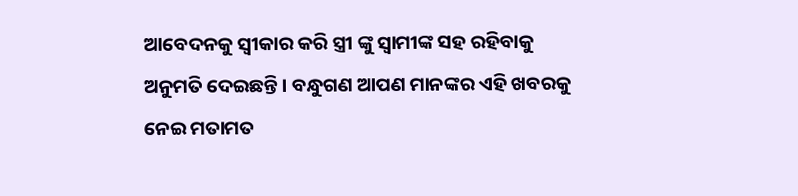ଆବେଦନକୁ ସ୍ଵୀକାର କରି ସ୍ତ୍ରୀ ଙ୍କୁ ସ୍ବାମୀଙ୍କ ସହ ରହିବାକୁ ଅନୁମତି ଦେଇଛନ୍ତି । ବନ୍ଧୁଗଣ ଆପଣ ମାନଙ୍କର ଏହି ଖବରକୁ ନେଇ ମତାମତ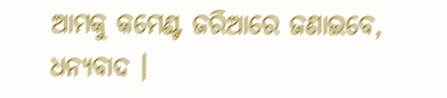ଆମକୁ କମେଣ୍ଟ ଜରିଆରେ ଜଣାଇବେ, ଧନ୍ୟବାଦ ।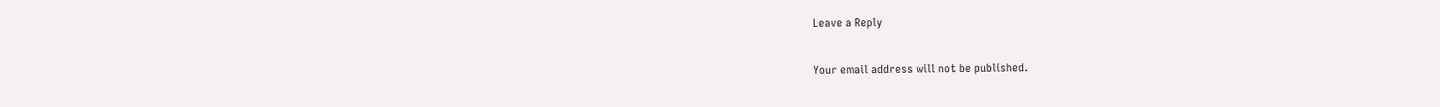Leave a Reply

Your email address will not be published.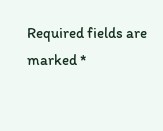Required fields are marked *